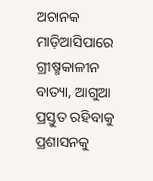ଅଚାନକ ମାଡ଼ିଆସିପାରେ ଗ୍ରୀଷ୍ମକାଳୀନ ବାତ୍ୟା, ଆଗୁଆ ପ୍ରସ୍ତୁତ ରହିବାକୁ ପ୍ରଶାସନକୁ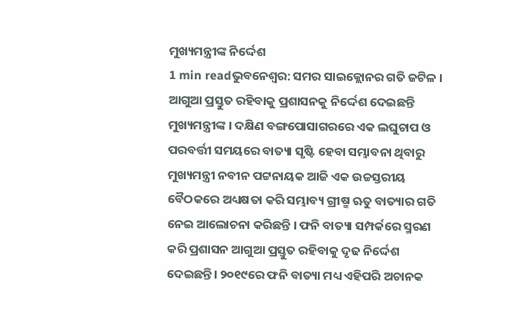ମୁଖ୍ୟମନ୍ତ୍ରୀଙ୍କ ନିର୍ଦ୍ଦେଶ
1 min readଭୁବନେଶ୍ୱର: ସମର ସାଇକ୍ଲୋନର ଗତି ଜଟିଳ । ଆଗୁଆ ପ୍ରସ୍ତୁତ ରହିବାକୁ ପ୍ରଶାସନକୁ ନିର୍ଦ୍ଦେଶ ଦେଇଛନ୍ତି ମୁଖ୍ୟମନ୍ତ୍ରୀଙ୍କ । ଦକ୍ଷିଣ ବଙ୍ଗପୋସାଗରରେ ଏକ ଲଘୁଚାପ ଓ ପରବର୍ତ୍ତୀ ସମୟରେ ବାତ୍ୟା ସୃଷ୍ଟି ହେବା ସମ୍ଭାବନା ଥିବାରୁ ମୁଖ୍ୟମନ୍ତ୍ରୀ ନବୀନ ପଟ୍ଟନାୟକ ଆଜି ଏକ ଉଚ୍ଚସ୍ତରୀୟ ବୈଠକରେ ଅଧ୍ୟକ୍ଷତା କରି ସମ୍ଭାବ୍ୟ ଗ୍ରୀଷ୍ମ ଋତୁ ବାତ୍ୟାର ଗତି ନେଇ ଆଲୋଚନା କରିଛନ୍ତି । ଫନି ବାତ୍ୟା ସମ୍ପର୍କରେ ସ୍ମରଣ କରି ପ୍ରଶାସନ ଆଗୁଆ ପ୍ରସ୍ତୁତ ରହିବାକୁ ଦୃଢ ନିର୍ଦ୍ଦେଶ ଦେଇଛନ୍ତି। ୨୦୧୯ରେ ଫନି ବାତ୍ୟା ମଧ୍ୟ ଏହିପରି ଅଚାନକ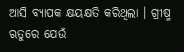ଆସି ବ୍ୟାପକ କ୍ଷୟକ୍ଷତି କରିଥିଲା । ଗ୍ରୀଷ୍ମ ଋତୁରେ ଯେଉଁ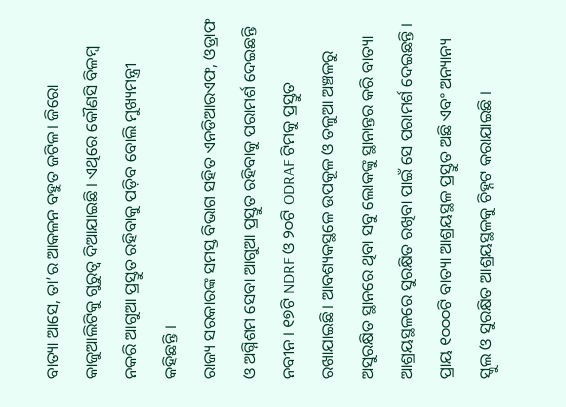ବାତ୍ୟା ଆସେ, ତା’ର ଆକଳନ ବହୁତ ଜଟିଳ। ଜିରୋ କାଜୁଆଲିଟିକୁ ଗୁରୁତ୍ବ ଦିଆଯାଇଛି । ଏଥିରେ କୌଣସି ବିଳମ୍ବ ନକରି ଆଗୁଆ ପ୍ରସ୍ତୁତ ରହିବାକୁ ପଡ଼ିବ ବୋଲି ମୁଖ୍ୟମନ୍ତ୍ରୀ କହିଛନ୍ତି ।
ରାଜ୍ୟ ସରକାରଙ୍କ ସମସ୍ତ ବିଭାଗ ସହିତ ଏନଡିଆରଏଫ, ଓଡ୍ରାଫ ଓ ଅଗ୍ନିଶମ ସେବା ଆଗୁଆ ପ୍ରସ୍ତୁତ ରହିବାକୁ ପରାମର୍ଶ ଦେଇଛନ୍ତି ନବୀନ । ୧୭ଟି NDRF ଓ ୨୦ଟି ODRAF ଟିମକୁ ପ୍ରସ୍ତୁତ ରଖାଯାଇଛି। ଆବଶ୍ୟକସ୍ଥଳେ ଉପକୂଳ ଓ ତଳୁଆ ଅଞ୍ଚଳରୁ ଅସୁରକ୍ଷିତ ସ୍ଥାନରେ ଥିବା ସବୁ ଲୋକଙ୍କୁ ସ୍ଥାନାନ୍ତର କରି ବାତ୍ୟା ଆଶ୍ରୟସ୍ଥଳରେ ସୁରକ୍ଷିତ ରଖିବା ପାଇଁ ସେ ପରାମର୍ଶ ଦେଇଛନ୍ତି । ପ୍ରାୟ ୧୦୦୦ଟି ବାତ୍ୟା ଆଶ୍ରୟସ୍ଥଳ ପ୍ରସ୍ତୁତ ଅଛି ଏବଂ ଅନ୍ୟାନ୍ୟ ସ୍କୁଲ ଓ ସୁରକ୍ଷିତ ଆଶ୍ରୟସ୍ଥଳକୁ ଚିହ୍ନଟ କରାଯାଇଛି ।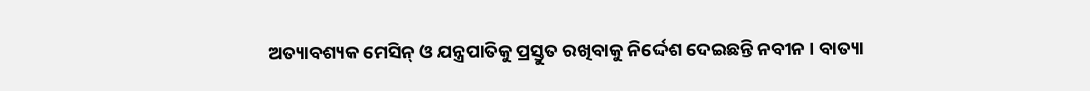ଅତ୍ୟାବଶ୍ୟକ ମେସିନ୍ ଓ ଯନ୍ତ୍ରପାତିକୁ ପ୍ରସ୍ତୁତ ରଖିବାକୁ ନିର୍ଦ୍ଦେଶ ଦେଇଛନ୍ତି ନବୀନ । ବାତ୍ୟା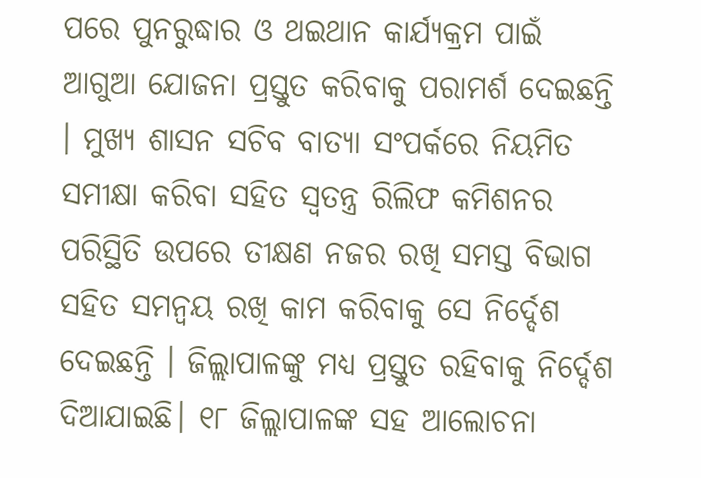ପରେ ପୁନରୁଦ୍ଧାର ଓ ଥଇଥାନ କାର୍ଯ୍ୟକ୍ରମ ପାଇଁ ଆଗୁଆ ଯୋଜନା ପ୍ରସ୍ତୁତ କରିବାକୁ ପରାମର୍ଶ ଦେଇଛନ୍ତି । ମୁଖ୍ୟ ଶାସନ ସଚିବ ବାତ୍ୟା ସଂପର୍କରେ ନିୟମିତ ସମୀକ୍ଷା କରିବା ସହିତ ସ୍ବତନ୍ତ୍ର ରିଲିଫ କମିଶନର ପରିସ୍ଥିତି ଉପରେ ତୀକ୍ଷଣ ନଜର ରଖି ସମସ୍ତ ବିଭାଗ ସହିତ ସମନ୍ବୟ ରଖି କାମ କରିବାକୁ ସେ ନିର୍ଦ୍ଦେଶ ଦେଇଛନ୍ତି । ଜିଲ୍ଲାପାଳଙ୍କୁ ମଧ୍ୟ ପ୍ରସ୍ତୁତ ରହିବାକୁ ନିର୍ଦ୍ଦେଶ ଦିଆଯାଇଛି। ୧୮ ଜିଲ୍ଲାପାଳଙ୍କ ସହ ଆଲୋଚନା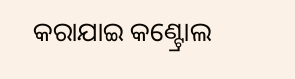କରାଯାଇ କଣ୍ଟ୍ରୋଲ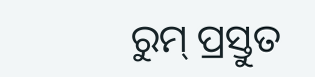ରୁମ୍ ପ୍ରସ୍ତୁତ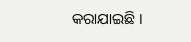କରାଯାଇଛି ।